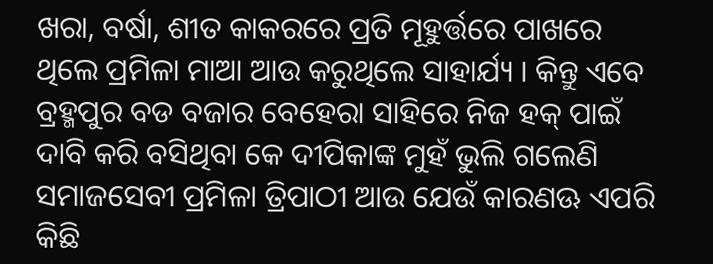ଖରା, ବର୍ଷା, ଶୀତ କାକରରେ ପ୍ରତି ମୂହୁର୍ତ୍ତରେ ପାଖରେ ଥିଲେ ପ୍ରମିଳା ମାଆ ଆଉ କରୁଥିଲେ ସାହାର୍ଯ୍ୟ । କିନ୍ତୁ ଏବେ ବ୍ରହ୍ମପୁର ବଡ ବଜାର ବେହେରା ସାହିରେ ନିଜ ହକ୍ ପାଇଁ ଦାବି କରି ବସିଥିବା କେ ଦୀପିକାଙ୍କ ମୁହଁ ଭୁଲି ଗଲେଣି ସମାଜସେବୀ ପ୍ରମିଳା ତ୍ରିପାଠୀ ଆଉ ଯେଉଁ କାରଣଊ ଏପରି କିଛି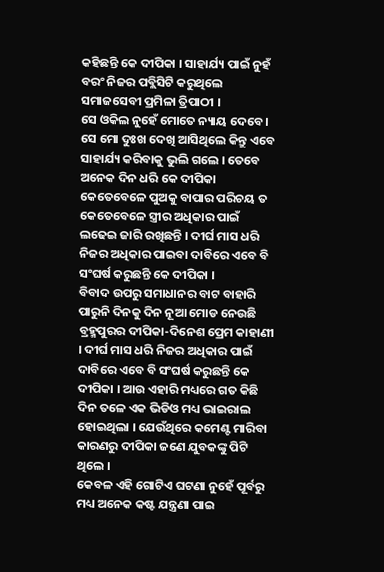କହିଛନ୍ତି କେ ଦୀପିକା । ସାହାର୍ଯ୍ୟ ପାଇଁ ନୁହଁ ବରଂ ନିଜର ପବ୍ଲିସିଟି କରୁଥିଲେ ସମାଜସେବୀ ପ୍ରମିଳା ତ୍ରିପାଠୀ ।
ସେ ଓକିଲ ନୁହେଁ ମୋତେ ନ୍ୟାୟ ଦେବେ । ସେ ମୋ ଦୁଃଖ ଦେଖି ଆସିଥିଲେ କିନ୍ତୁ ଏବେ ସାହାର୍ଯ୍ୟ କରିବାକୁ ଭୁଲି ଗଲେ । ତେବେ ଅନେକ ଦିନ ଧରି କେ ଦୀପିକା କେତେବେଳେ ପୁଅକୁ ବାପାର ପରିଚୟ ତ କେତେବେଳେ ସ୍ତ୍ରୀର ଅଧିକାର ପାଇଁ ଲଢେଇ ଜାରି ରଖିଛନ୍ତି । ଦୀର୍ଘ ମାସ ଧରି ନିଜର ଅଧିକାର ପାଇବା ଦାବିରେ ଏବେ ବି ସଂଘର୍ଷ କରୁଛନ୍ତି କେ ଦୀପିକା ।
ବିବାଦ ଉପରୁ ସମାଧାନର ବାଟ ବାହାରି ପାରୁନି ଦିନକୁ ଦିନ ନୂଆ ମୋଡ ନେଉଛି ବ୍ରହ୍ମପୁରର ଦୀପିକା-ଦିନେଶ ପ୍ରେମ କାହାଣୀ । ଦୀର୍ଘ ମାସ ଧରି ନିଜର ଅଧିକାର ପାଇଁ ଦାବିରେ ଏବେ ବି ସଂଘର୍ଷ କରୁଛନ୍ତି କେ ଦୀପିକା । ଆଉ ଏହାରି ମଧ୍ୟରେ ଗତ କିଛି ଦିନ ତଳେ ଏକ ଭିଡିଓ ମଧ୍ୟ ଭାଇରାଲ ହୋଇଥିଲା । ଯେଉଁଥିରେ କମେଣ୍ଟ ମାରିବା କାରଣରୁ ଦୀପିକା ଜଣେ ଯୁବକଙ୍କୁ ପିଟି ଥିଲେ ।
କେବଳ ଏହି ଗୋଟିଏ ଘଟଣା ନୁହେଁ ପୂର୍ବରୁ ମଧ୍ୟ ଅନେକ କଷ୍ଟ ଯନ୍ତ୍ରଣା ପାଇ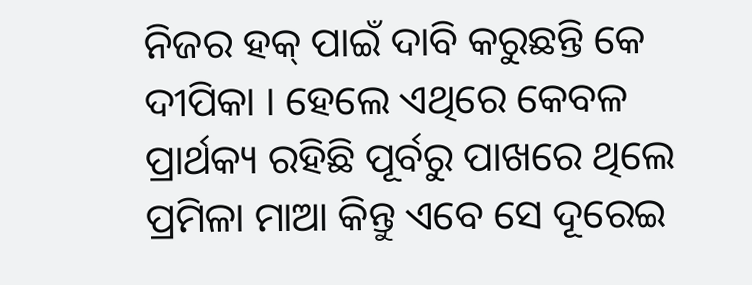ନିଜର ହକ୍ ପାଇଁ ଦାବି କରୁଛନ୍ତି କେ ଦୀପିକା । ହେଲେ ଏଥିରେ କେବଳ ପ୍ରାର୍ଥକ୍ୟ ରହିଛି ପୂର୍ବରୁ ପାଖରେ ଥିଲେ ପ୍ରମିଳା ମାଆ କିନ୍ତୁ ଏବେ ସେ ଦୂରେଇ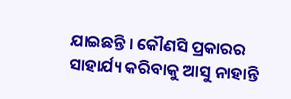ଯାଇଛନ୍ତି । କୌଣସି ପ୍ରକାରର ସାହାର୍ଯ୍ୟ କରିବାକୁ ଆସୁ ନାହାନ୍ତି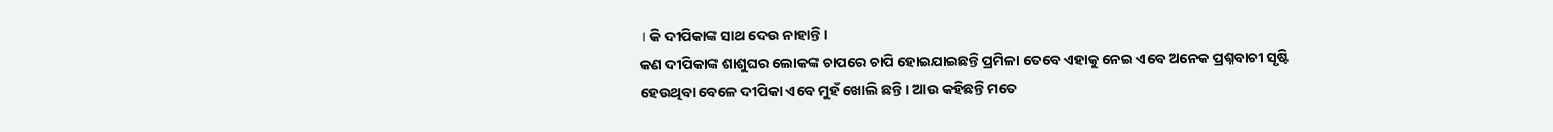। କି ଦୀପିକାଙ୍କ ସାଥ ଦେଉ ନାହାନ୍ତି ।
କଣ ଦୀପିକାଙ୍କ ଶାଶୁଘର ଲୋକଙ୍କ ଚାପରେ ଚାପି ହୋଇଯାଇଛନ୍ତି ପ୍ରମିଳା ତେବେ ଏହାକୁ ନେଇ ଏବେ ଅନେକ ପ୍ରଶ୍ନବାଚୀ ସୃଷ୍ଟି ହେଉଥିବା ବେଳେ ଦୀପିକା ଏବେ ମୁହଁ ଖୋଲି ଛନ୍ତି । ଆଉ କହିଛନ୍ତି ମତେ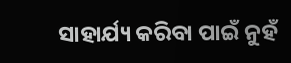ସାହାର୍ଯ୍ୟ କରିବା ପାଇଁ ନୁହଁ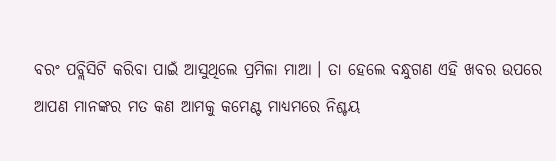ବରଂ ପବ୍ଲିସିଟି କରିବା ପାଇଁ ଆସୁଥିଲେ ପ୍ରମିଳା ମାଆ । ତା ହେଲେ ବନ୍ଧୁଗଣ ଏହି ଖବର ଉପରେ ଆପଣ ମାନଙ୍କର ମତ କଣ ଆମକୁ କମେଣ୍ଟ ମାଧ୍ୟମରେ ନିଶ୍ଚୟ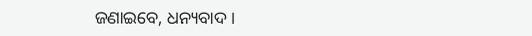ଜଣାଇବେ, ଧନ୍ୟବାଦ ।